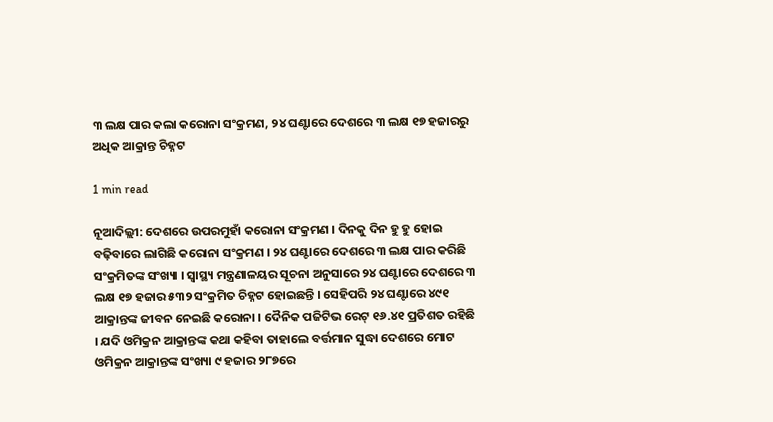୩ ଲକ୍ଷ ପାର କଲା କରୋନା ସଂକ୍ରମଣ, ୨୪ ଘଣ୍ଟାରେ ଦେଶରେ ୩ ଲକ୍ଷ ୧୭ ହଜାରରୁ ଅଧିକ ଆକ୍ରାନ୍ତ ଚିହ୍ନଟ

1 min read

ନୂଆଦିଲ୍ଲୀ: ଦେଶରେ ଉପରମୁହାଁ କରୋନା ସଂକ୍ରମଣ । ଦିନକୁ ଦିନ ହୁ ହୁ ହୋଇ ବଢ଼ିବାରେ ଲାଗିଛି କରୋନା ସଂକ୍ରମଣ । ୨୪ ଘଣ୍ଟାରେ ଦେଶରେ ୩ ଲକ୍ଷ ପାର କରିଛି ସଂକ୍ରମିତଙ୍କ ସଂଖ୍ୟା । ସ୍ୱାସ୍ଥ୍ୟ ମନ୍ତ୍ରଣାଳୟର ସୂଚନା ଅନୁସାରେ ୨୪ ଘଣ୍ଟାରେ ଦେଶରେ ୩ ଲକ୍ଷ ୧୭ ହଜାର ୫୩୨ ସଂକ୍ରମିତ ଚିହ୍ନଟ ହୋଇଛନ୍ତି । ସେହିପରି ୨୪ ଘଣ୍ଟାରେ ୪୯୧ ଆକ୍ରାନ୍ତଙ୍କ ଜୀବନ ନେଇଛି କରୋନା । ଦୈନିକ ପଜିଟିଭ ରେଟ୍ ୧୬.୪୧ ପ୍ରତିଶତ ରହିଛି । ଯଦି ଓମିକ୍ରନ ଆକ୍ରାନ୍ତଙ୍କ କଥା କହିବା ତାହାଲେ ବର୍ତ୍ତମାନ ସୁଦ୍ଧା ଦେଶରେ ମୋଟ ଓମିକ୍ରନ ଆକ୍ରାନ୍ତଙ୍କ ସଂଖ୍ୟା ୯ ହଜାର ୨୮୭ରେ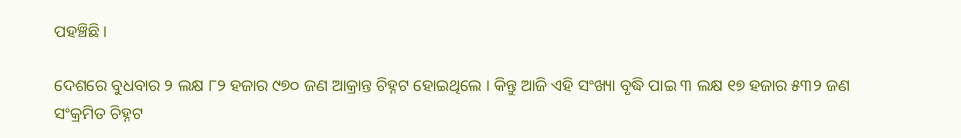ପହଞ୍ଚିଛି ।

ଦେଶରେ ବୁଧବାର ୨ ଲକ୍ଷ ୮୨ ହଜାର ୯୭୦ ଜଣ ଆକ୍ରାନ୍ତ ଚିହ୍ନଟ ହୋଇଥିଲେ । କିନ୍ତୁ ଆଜି ଏହି ସଂଖ୍ୟା ବୃଦ୍ଧି ପାଇ ୩ ଲକ୍ଷ ୧୭ ହଜାର ୫୩୨ ଜଣ ସଂକ୍ରମିତ ଚିହ୍ନଟ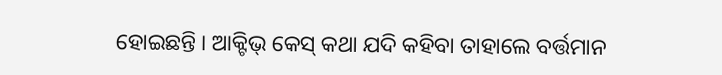ହୋଇଛନ୍ତି । ଆକ୍ଟିଭ୍ କେସ୍ କଥା ଯଦି କହିବା ତାହାଲେ ବର୍ତ୍ତମାନ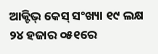ଆକ୍ଟିଭ୍ କେସ୍ ସଂଖ୍ୟା ୧୯ ଲକ୍ଷ ୨୪ ହଜାର ୦୫୧ରେ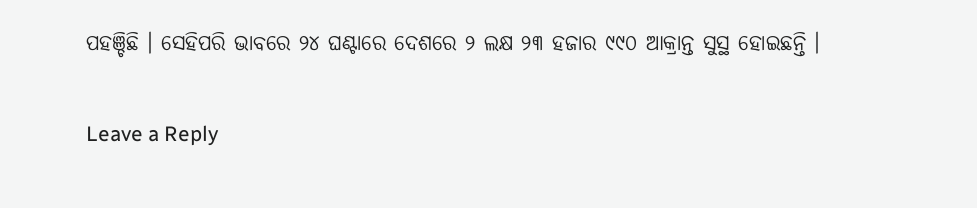ପହଞ୍ଚିଛି । ସେହିପରି ଭାବରେ ୨୪ ଘଣ୍ଟାରେ ଦେଶରେ ୨ ଲକ୍ଷ ୨୩ ହଜାର ୯୯୦ ଆକ୍ରାନ୍ତ ସୁସ୍ଥ ହୋଇଛନ୍ତି ।

Leave a Reply